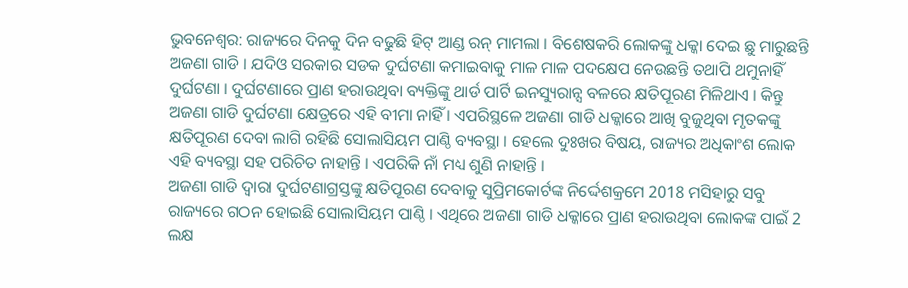ଭୁବନେଶ୍ବର: ରାଜ୍ୟରେ ଦିନକୁ ଦିନ ବଢୁଛି ହିଟ୍ ଆଣ୍ଡ ରନ୍ ମାମଲା । ବିଶେଷକରି ଲୋକଙ୍କୁ ଧକ୍କା ଦେଇ ଛୁ ମାରୁଛନ୍ତି ଅଜଣା ଗାଡି । ଯଦିଓ ସରକାର ସଡକ ଦୁର୍ଘଟଣା କମାଇବାକୁ ମାଳ ମାଳ ପଦକ୍ଷେପ ନେଉଛନ୍ତି ତଥାପି ଥମୁନାହିଁ ଦୁର୍ଘଟଣା । ଦୁର୍ଘଟଣାରେ ପ୍ରାଣ ହରାଉଥିବା ବ୍ୟକ୍ତିଙ୍କୁ ଥାର୍ଡ ପାର୍ଟି ଇନସ୍ୟୁରାନ୍ସ ବଳରେ କ୍ଷତିପୂରଣ ମିଳିଥାଏ । କିନ୍ତୁ ଅଜଣା ଗାଡି ଦୁର୍ଘଟଣା କ୍ଷେତ୍ରରେ ଏହି ବୀମା ନାହିଁ । ଏପରିସ୍ଥଳେ ଅଜଣା ଗାଡି ଧକ୍କାରେ ଆଖି ବୁଜୁଥିବା ମୃତକଙ୍କୁ କ୍ଷତିପୂରଣ ଦେବା ଲାଗି ରହିଛି ସୋଲାସିୟମ ପାଣ୍ଠି ବ୍ୟବସ୍ଥା । ହେଲେ ଦୁଃଖର ବିଷୟ, ରାଜ୍ୟର ଅଧିକାଂଶ ଲୋକ ଏହି ବ୍ୟବସ୍ଥା ସହ ପରିଚିତ ନାହାନ୍ତି । ଏପରିକି ନାଁ ମଧ୍ୟ ଶୁଣି ନାହାନ୍ତି ।
ଅଜଣା ଗାଡି ଦ୍ବାରା ଦୁର୍ଘଟଣାଗ୍ରସ୍ତଙ୍କୁ କ୍ଷତିପୂରଣ ଦେବାକୁ ସୁପ୍ରିମକୋର୍ଟଙ୍କ ନିର୍ଦ୍ଦେଶକ୍ରମେ 2018 ମସିହାରୁ ସବୁ ରାଜ୍ୟରେ ଗଠନ ହୋଇଛି ସୋଲାସିୟମ ପାଣ୍ଠି । ଏଥିରେ ଅଜଣା ଗାଡି ଧକ୍କାରେ ପ୍ରାଣ ହରାଉଥିବା ଲୋକଙ୍କ ପାଇଁ 2 ଲକ୍ଷ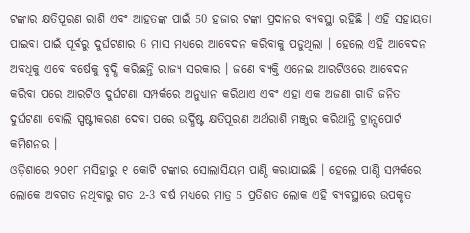ଟଙ୍କାର କ୍ଷତିପୂରଣ ରାଶି ଏବଂ ଆହତଙ୍କ ପାଇଁ 50 ହଜାର ଟଙ୍କା ପ୍ରଦାନର ବ୍ୟବସ୍ଥା ରହିଛି । ଏହି ସହାୟତା ପାଇବା ପାଇଁ ପୂର୍ବରୁ ଦୁର୍ଘଟଣାର 6 ମାସ ମଧ୍ୟରେ ଆବେଦନ କରିବାକୁ ପଡୁଥିଲା । ହେଲେ ଏହି ଆବେଦନ ଅବଧିକୁ ଏବେ ବର୍ଷେକୁ ବୃଦ୍ଧି କରିଛନ୍ତି ରାଜ୍ୟ ସରକାର । ଜଣେ ବ୍ୟକ୍ତି ଏନେଇ ଆରଟିଓରେ ଆବେଦନ କରିବା ପରେ ଆରଟିଓ ଦୁର୍ଘଟଣା ସମ୍ପର୍କରେ ଅନୁଧ୍ୟାନ କରିଥାଏ ଏବଂ ଏହା ଏକ ଅଜଣା ଗାଡି ଜନିତ ଦୁର୍ଘଟଣା ବୋଲି ସ୍ପଷ୍ଟୀକରଣ ଦେବା ପରେ ଉର୍ଦ୍ଧିଷ୍ଟ କ୍ଷତିପୂରଣ ଅର୍ଥରାଶି ମଞ୍ଜୁର କରିଥାନ୍ତି ଟ୍ରାନ୍ସପୋର୍ଟ କମିଶନର ।
ଓଡ଼ିଶାରେ ୨୦୧୮ ମସିହାରୁ ୧ କୋଟି ଟଙ୍କାର ସୋଲାସିୟମ ପାଣ୍ଠି କରାଯାଇଛି । ହେଲେ ପାଣ୍ଠି ସମ୍ପର୍କରେ ଲୋକେ ଅବଗତ ନଥିବାରୁ ଗତ 2-3 ବର୍ଷ ମଧ୍ୟରେ ମାତ୍ର 5 ପ୍ରତିଶତ ଲୋକ ଏହି ବ୍ୟବସ୍ଥାରେ ଉପକୃତ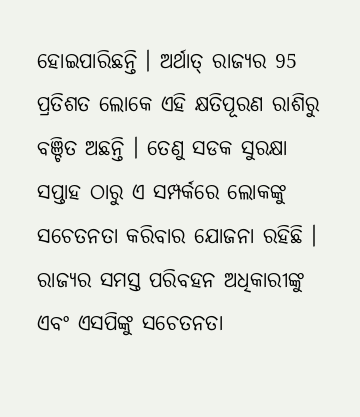ହୋଇପାରିଛନ୍ତି । ଅର୍ଥାତ୍ ରାଜ୍ୟର 95 ପ୍ରତିଶତ ଲୋକେ ଏହି କ୍ଷତିପୂରଣ ରାଶିରୁ ବଞ୍ଚିତ ଅଛନ୍ତି । ତେଣୁ ସଡକ ସୁରକ୍ଷା ସପ୍ତାହ ଠାରୁ ଏ ସମ୍ପର୍କରେ ଲୋକଙ୍କୁ ସଚେତନତା କରିବାର ଯୋଜନା ରହିଛି । ରାଜ୍ୟର ସମସ୍ତ ପରିବହନ ଅଧିକାରୀଙ୍କୁ ଏବଂ ଏସପିଙ୍କୁ ସଚେତନତା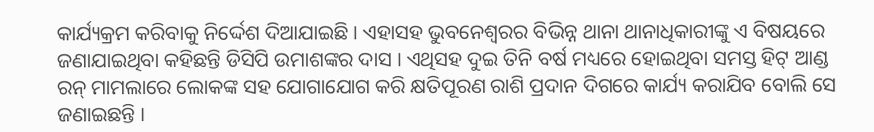କାର୍ଯ୍ୟକ୍ରମ କରିବାକୁ ନିର୍ଦ୍ଦେଶ ଦିଆଯାଇଛି । ଏହାସହ ଭୁବନେଶ୍ବରର ବିଭିନ୍ନ ଥାନା ଥାନାଧିକାରୀଙ୍କୁ ଏ ବିଷୟରେ ଜଣାଯାଇଥିବା କହିଛନ୍ତି ଡିସିପି ଉମାଶଙ୍କର ଦାସ । ଏଥିସହ ଦୁଇ ତିନି ବର୍ଷ ମଧ୍ୟରେ ହୋଇଥିବା ସମସ୍ତ ହିଟ୍ ଆଣ୍ଡ ରନ୍ ମାମଲାରେ ଲୋକଙ୍କ ସହ ଯୋଗାଯୋଗ କରି କ୍ଷତିପୂରଣ ରାଶି ପ୍ରଦାନ ଦିଗରେ କାର୍ଯ୍ୟ କରାଯିବ ବୋଲି ସେ ଜଣାଇଛନ୍ତି ।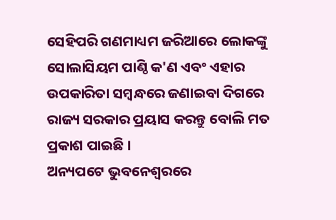ସେହିପରି ଗଣମାଧ୍ୟମ ଜରିଆରେ ଲୋକଙ୍କୁ ସୋଲାସିୟମ ପାଣ୍ଠି କ'ଣ ଏବଂ ଏହାର ଉପକାରିତା ସମ୍ବନ୍ଧରେ ଜଣାଇବା ଦିଗରେ ରାଜ୍ୟ ସରକାର ପ୍ରୟାସ କରନ୍ତୁ ବୋଲି ମତ ପ୍ରକାଶ ପାଇଛି ।
ଅନ୍ୟପଟେ ଭୁବନେଶ୍ବରରେ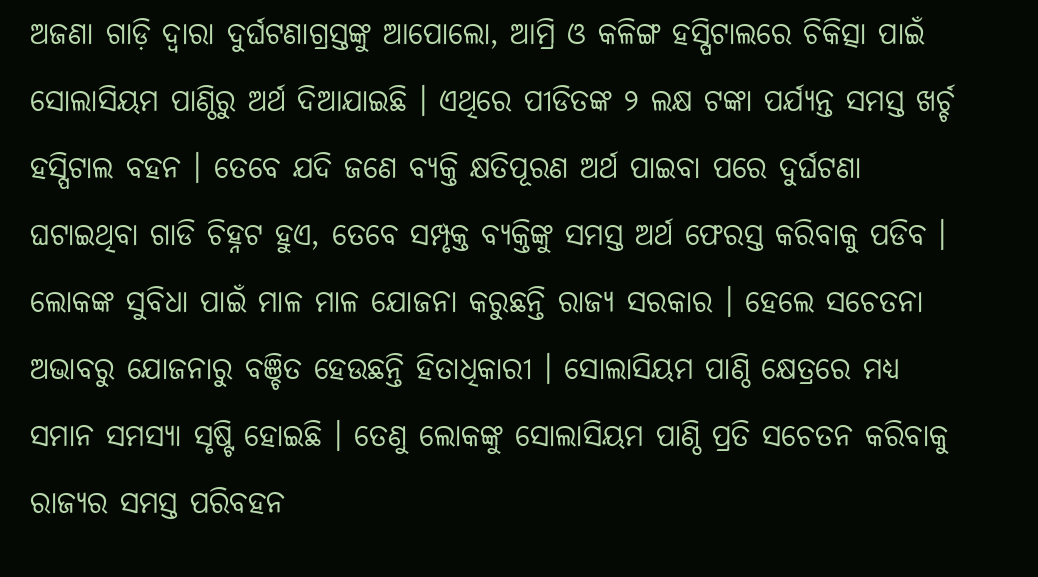ଅଜଣା ଗାଡ଼ି ଦ୍ବାରା ଦୁର୍ଘଟଣାଗ୍ରସ୍ତଙ୍କୁ ଆପୋଲୋ, ଆମ୍ରି ଓ କଳିଙ୍ଗ ହସ୍ପିଟାଲରେ ଚିକିତ୍ସା ପାଇଁ ସୋଲାସିୟମ ପାଣ୍ଠିରୁ ଅର୍ଥ ଦିଆଯାଇଛି । ଏଥିରେ ପୀଡିତଙ୍କ ୨ ଲକ୍ଷ ଟଙ୍କା ପର୍ଯ୍ୟନ୍ତ ସମସ୍ତ ଖର୍ଚ୍ଚ ହସ୍ପିଟାଲ ବହନ । ତେବେ ଯଦି ଜଣେ ବ୍ୟକ୍ତି କ୍ଷତିପୂରଣ ଅର୍ଥ ପାଇବା ପରେ ଦୁର୍ଘଟଣା ଘଟାଇଥିବା ଗାଡି ଚିହ୍ନଟ ହୁଏ, ତେବେ ସମ୍ପୃକ୍ତ ବ୍ୟକ୍ତିଙ୍କୁ ସମସ୍ତ ଅର୍ଥ ଫେରସ୍ତ କରିବାକୁ ପଡିବ ।
ଲୋକଙ୍କ ସୁବିଧା ପାଇଁ ମାଳ ମାଳ ଯୋଜନା କରୁଛନ୍ତି ରାଜ୍ୟ ସରକାର । ହେଲେ ସଚେତନା ଅଭାବରୁ ଯୋଜନାରୁ ବଞ୍ଚିତ ହେଉଛନ୍ତି ହିତାଧିକାରୀ । ସୋଲାସିୟମ ପାଣ୍ଠି କ୍ଷେତ୍ରରେ ମଧ୍ୟ ସମାନ ସମସ୍ୟା ସୃଷ୍ଟି ହୋଇଛି । ତେଣୁ ଲୋକଙ୍କୁ ସୋଲାସିୟମ ପାଣ୍ଠି ପ୍ରତି ସଚେତନ କରିବାକୁ ରାଜ୍ୟର ସମସ୍ତ ପରିବହନ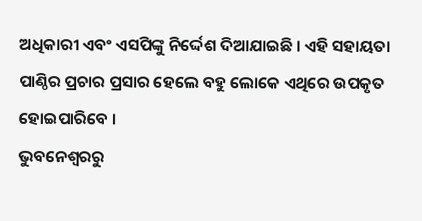ଅଧିକାରୀ ଏବଂ ଏସପିଙ୍କୁ ନିର୍ଦ୍ଦେଶ ଦିଆଯାଇଛି । ଏହି ସହାୟତା ପାଣ୍ଠିର ପ୍ରଚାର ପ୍ରସାର ହେଲେ ବହୁ ଲୋକେ ଏଥିରେ ଉପକୃତ ହୋଇପାରିବେ ।
ଭୁବନେଶ୍ବରରୁ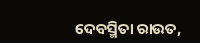ଦେବସ୍ମିତା ରାଉତ,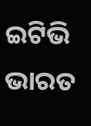ଇଟିଭି ଭାରତ